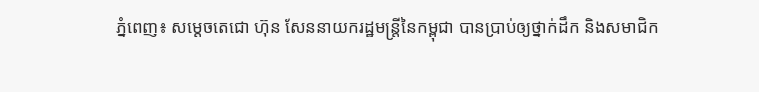ភ្នំពេញ៖ សម្តេចតេជោ ហ៊ុន សែននាយករដ្ឋមន្ត្រីនៃកម្ពុជា បានប្រាប់ឲ្យថ្នាក់ដឹក និងសមាជិក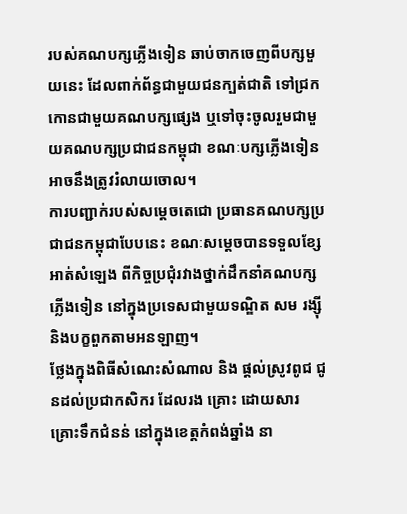របស់គណបក្សភ្លើងទៀន ឆាប់ចាកចេញពីបក្សមួយនេះ ដែលពាក់ព័ន្ធជាមួយជនក្បត់ជាតិ ទៅជ្រកកោនជាមួយគណបក្សផ្សេង ឬទៅចុះចូលរួមជាមួយគណបក្សប្រជាជនកម្ពុជា ខណៈបក្សភ្លើងទៀនអាចនឹងត្រូវរំលាយចោល។
ការបញ្ជាក់របស់សម្តេចតេជោ ប្រធានគណបក្សប្រជាជនកម្ពុជាបែបនេះ ខណៈសម្តេចបានទទួលខ្សែអាត់សំឡេង ពីកិច្ចប្រជុំរវាងថ្នាក់ដឹកនាំគណបក្សភ្លើងទៀន នៅក្នុងប្រទេសជាមួយទណ្ឌិត សម រង្ស៊ី និងបក្ខពួកតាមអនឡាញ។
ថ្លែងក្នុងពិធីសំណេះសំណាល និង ផ្តល់ស្រូវពូជ ជូនដល់ប្រជាកសិករ ដែលរង គ្រោះ ដោយសារគ្រោះទឹកជំនន់ នៅក្នុងខេត្តកំពង់ឆ្នាំង នា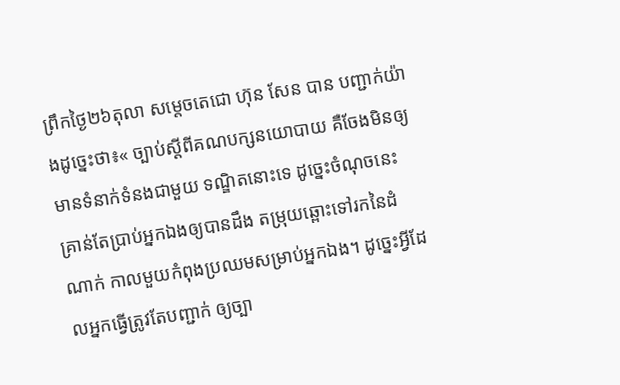ព្រឹកថ្ងៃ២៦តុលា សម្តេចតេជោ ហ៊ុន សែន បាន បញ្ជាក់យ៉ាងដូច្នេះថា៖« ច្បាប់ស្តីពីគណបក្សនយោបាយ គឺចែងមិនឲ្យមានទំនាក់ទំនងជាមួយ ទណ្ឌិតនោះទេ ដូច្នេះចំណុចនេះគ្រាន់តែប្រាប់អ្នកឯងឲ្យបានដឹង តម្រុយឆ្ពោះទៅរកនៃដំណាក់ កាលមួយកំពុងប្រឈមសម្រាប់អ្នកឯង។ ដូច្នេះអ្វីដែលអ្នកធ្វើត្រូវតែបញ្ជាក់ ឲ្យច្បា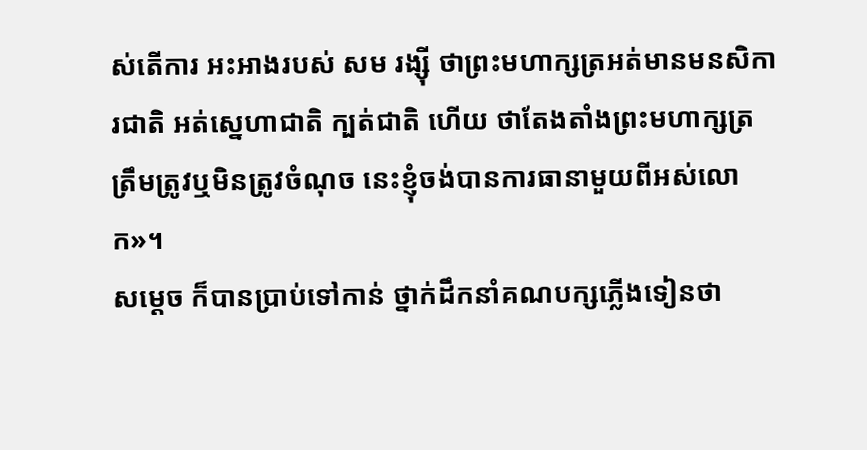ស់តើការ អះអាងរបស់ សម រង្ស៊ី ថាព្រះមហាក្សត្រអត់មានមនសិការជាតិ អត់ស្នេហាជាតិ ក្បត់ជាតិ ហើយ ថាតែងតាំងព្រះមហាក្សត្រ ត្រឹមត្រូវឬមិនត្រូវចំណុច នេះខ្ញុំចង់បានការធានាមួយពីអស់លោក»។
សម្តេច ក៏បានប្រាប់ទៅកាន់ ថ្នាក់ដឹកនាំគណបក្សភ្លើងទៀនថា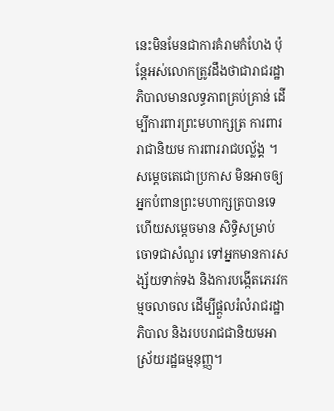នេះមិនមែនជាការគំរាមកំហែង ប៉ុន្តែអស់លោកត្រូវដឹងថាជារាជរដ្ឋាភិបាលមានលទ្ធភាពគ្រប់គ្រាន់ ដើម្បីការពារព្រះមហាក្សត្រ ការពាររាជានិយម ការពាររាជបល្ល័ង្គ ។
សម្ដេចតេជោប្រកាស មិនអាចឲ្យអ្នកបំពានព្រះមហាក្សត្របានទេ ហើយសម្ដេចមាន សិទ្ធិសម្រាប់ចោទជាសំណួរ ទៅអ្នកមានការសង្ស័យទាក់ទង និងការបង្កើតភេរវកម្មចលាចល ដើម្បីផ្តួលរំលំរាជរដ្ឋាភិបាល និងរបបរាជជានិយមអាស្រ័យរដ្ឋធម្មនុញ្ញ។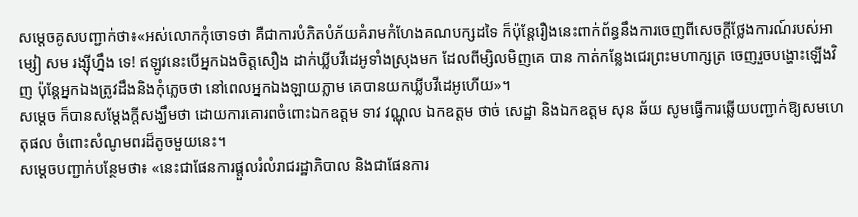សម្តេចគូសបញ្ជាក់ថា៖«អស់លោកកុំចោទថា គឺជាការបំភិតបំភ័យគំរាមកំហែងគណបក្សដទៃ ក៏ប៉ុន្តែរឿងនេះពាក់ព័ន្ធនឹងការចេញពីសេចក្តីថ្លែងការណ៍របស់អាម្សៀ សម រង្ស៊ីហ្នឹង ទេ! ឥឡូវនេះបើអ្នកឯងចិត្តសឿង ដាក់ឃ្លីបវីដេអូទាំងស្រុងមក ដែលពីម្សិលមិញគេ បាន កាត់កន្លែងជេរព្រះមហាក្សត្រ ចេញរួចបង្ហោះឡើងវិញ ប៉ុន្តែអ្នកឯងត្រូវដឹងនិងកុំភ្លេចថា នៅពេលអ្នកឯងឡាយភ្លាម គេបានយកឃ្លីបវីដេអូហើយ»។
សម្តេច ក៏បានសម្តែងក្តីសង្ឃឹមថា ដោយការគោរពចំពោះឯកឧត្តម ទាវ វណ្ណុល ឯកឧត្តម ថាច់ សេដ្ឋា និងឯកឧត្តម សុន ឆ័យ សូមធ្វើការឆ្លើយបញ្ជាក់ឱ្យសមហេតុផល ចំពោះសំណូមពរដ៏តូចមួយនេះ។
សម្តេចបញ្ជាក់បន្ថែមថា៖ «នេះជាផែនការផ្តួលរំលំរាជរដ្ឋាភិបាល និងជាផែនការ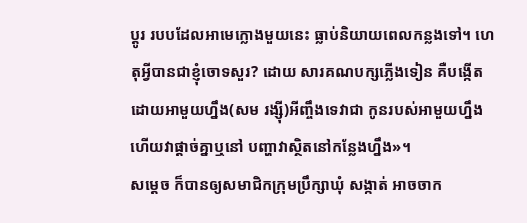ប្តូរ របបដែលអាមេក្លោងមួយនេះ ធ្លាប់និយាយពេលកន្លងទៅ។ ហេតុអ្វីបានជាខ្ញុំចោទសួរ? ដោយ សារគណបក្សភ្លើងទៀន គឺបង្កើតដោយអាមួយហ្នឹង(សម រង្ស៊ី)អីញ្ចឹងទេវាជា កូនរបស់អាមួយហ្នឹង ហើយវាផ្តាច់គ្នាឬនៅ បញ្ហាវាស្ថិតនៅកន្លែងហ្នឹង»។
សម្តេច ក៏បានឲ្យសមាជិកក្រុមប្រឹក្សាឃុំ សង្កាត់ អាចចាក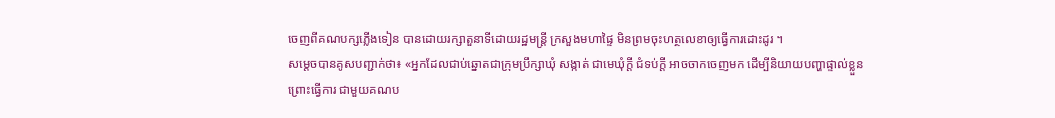ចេញពីគណបក្សភ្លើងទៀន បានដោយរក្សាតួនាទីដោយរដ្ឋមន្ត្រី ក្រសួងមហាផ្ទៃ មិនព្រមចុះហត្ថលេខាឲ្យធ្វើការដោះដូរ ។
សម្តេចបានគូសបញ្ជាក់ថា៖ «អ្នកដែលជាប់ឆ្នោតជាក្រុមប្រឹក្សាឃុំ សង្កាត់ ជាមេឃុំក្តី ជំទប់ក្តី អាចចាកចេញមក ដើម្បីនិយាយបញ្ហាផ្ទាល់ខ្លួនព្រោះធ្វើការ ជាមួយគណប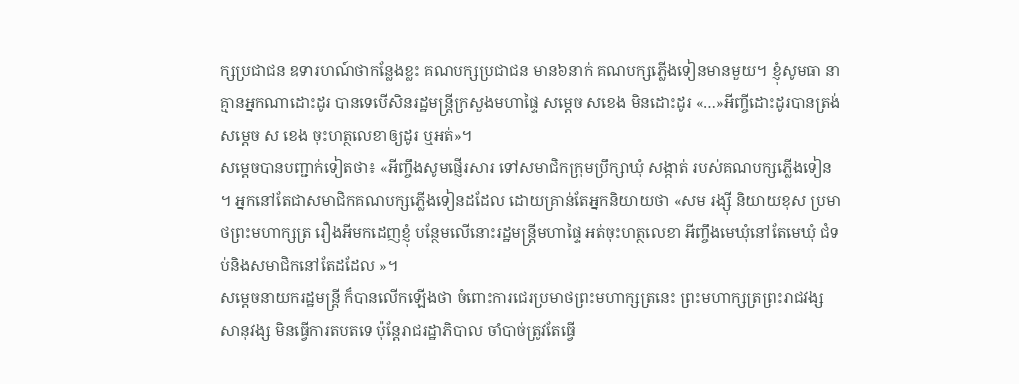ក្សប្រជាជន ឧទារហណ៍ថាកន្លែងខ្លះ គណបក្សប្រជាជន មាន៦នាក់ គណបក្សភ្លើងទៀនមានមួយ។ ខ្ញុំសូមធា នាគ្មានអ្នកណាដោះដូរ បានទេបើសិនរដ្ឋមន្ត្រីក្រសួងមហាផ្ទៃ សម្តេច សខេង មិនដោះដូរ «…»អីញ្ចីដោះដូរបានត្រង់សម្តេច ស ខេង ចុះហត្ថលេខាឲ្យដូរ ឬអត់»។
សម្តេចបានបញ្ជាក់ទៀតថា៖ «អីញ្ចឹងសូមផ្ញើរសារ ទៅសមាជិកក្រុមប្រឹក្សាឃុំ សង្កាត់ របស់គណបក្សភ្លើងទៀន ។ អ្នកនៅតែជាសមាជិកគណបក្សភ្លើងទៀនដដែល ដោយគ្រាន់តែអ្នកនិយាយថា «សម រង្ស៊ី និយាយខុស ប្រមាថព្រះមហាក្សត្រ រឿងអីមកដេញខ្ញុំ បន្ថែមលើនោះរដ្ឋមន្ត្រីមហាផ្ទៃ អត់ចុះហត្ថលេខា អីញ្ចឹងមេឃុំនៅតែមេឃុំ ជំទប់និងសមាជិកនៅតែដដែល »។
សម្តេចនាយករដ្ឋមន្ត្រី ក៏បានលើកឡើងថា ចំពោះការជេរប្រមាថព្រះមហាក្សត្រនេះ ព្រះមហាក្សត្រព្រះរាជវង្សសានុវង្ស មិនធ្វើការតបតទេ ប៉ុន្តែរាជរដ្ឋាភិបាល ចាំបាច់ត្រូវតែធ្វើ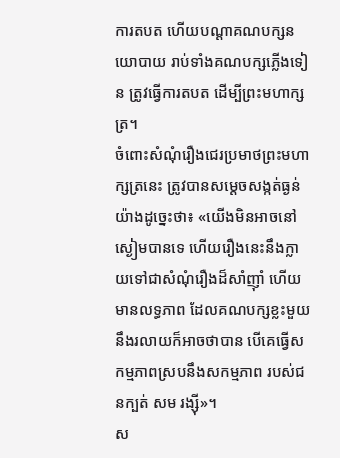ការតបត ហើយបណ្តាគណបក្សនយោបាយ រាប់ទាំងគណបក្សភ្លើងទៀន ត្រូវធ្វើការតបត ដើម្បីព្រះមហាក្សត្រ។
ចំពោះសំណុំរឿងជេរប្រមាថព្រះមហាក្សត្រនេះ ត្រូវបានសម្តេចសង្កត់ធ្ងន់យ៉ាងដូច្នេះថា៖ «យើងមិនអាចនៅស្ងៀមបានទេ ហើយរឿងនេះនឹងក្លាយទៅជាសំណុំរឿងដ៏សាំញ៉ាំ ហើយមានលទ្ធភាព ដែលគណបក្សខ្លះមួយនឹងរលាយក៏អាចថាបាន បើគេធ្វើសកម្មភាពស្របនឹងសកម្មភាព របស់ជនក្បត់ សម រង្ស៊ី»។
ស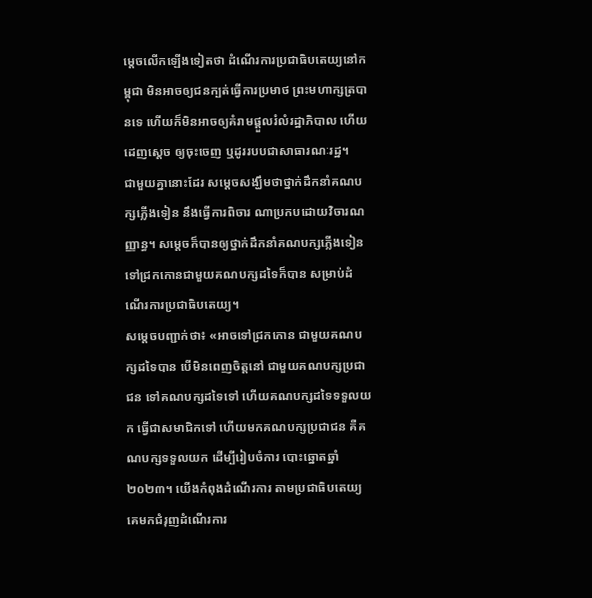ម្តេចលើកឡើងទៀតថា ដំណើរការប្រជាធិបតេយ្យនៅកម្ពុជា មិនអាចឲ្យជនក្បត់ធ្វើការប្រមាថ ព្រះមហាក្សត្របានទេ ហើយក៏មិនអាចឲ្យគំរាមផ្តួលរំលំរដ្ឋាភិបាល ហើយដេញស្តេច ឲ្យចុះចេញ ឬដូររបបជាសាធារណៈរដ្ឋ។
ជាមួយគ្នានោះដែរ សម្តេចសង្ឃឹមថាថ្នាក់ដឹកនាំគណបក្សភ្លើងទៀន នឹងធ្វើការពិចារ ណាប្រកបដោយវិចារណញ្ញាន្ធ។ សម្តេចក៏បានឲ្យថ្នាក់ដឹកនាំគណបក្សភ្លើងទៀន ទៅជ្រកកោនជាមួយគណបក្សដទៃក៏បាន សម្រាប់ដំណើរការប្រជាធិបតេយ្យ។
សម្តេចបញ្ជាក់ថា៖ «អាចទៅជ្រកកោន ជាមួយគណបក្សដទៃបាន បើមិនពេញចិត្តនៅ ជាមួយគណបក្សប្រជាជន ទៅគណបក្សដទៃទៅ ហើយគណបក្សដទៃទទួលយក ធ្វើជាសមាជិកទៅ ហើយមកគណបក្សប្រជាជន គឺគណបក្សទទួលយក ដើម្បីរៀបចំការ បោះឆ្នោតឆ្នាំ២០២៣។ យើងកំពុងដំណើរការ តាមប្រជាធិបតេយ្យ គេមកជំរុញដំណើរការ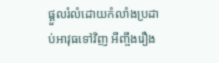ផ្តួលរំលំដោយកំលាំងប្រដាប់អាវុធទៅវិញ អីញ្ចឹងរឿង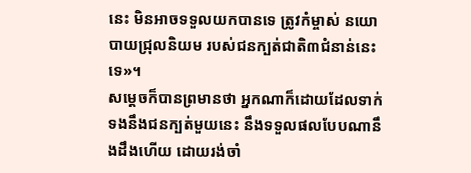នេះ មិនអាចទទួលយកបានទេ ត្រូវកំម្ចាស់ នយោបាយជ្រុលនិយម របស់ជនក្បត់ជាតិ៣ជំនាន់នេះទេ»។
សម្តេចក៏បានព្រមានថា អ្នកណាក៏ដោយដែលទាក់ទងនឹងជនក្បត់មួយនេះ នឹងទទួលផលបែបណានឹងដឹងហើយ ដោយរង់ចាំ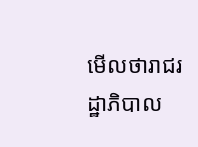មើលថារាជរដ្ឋាភិបាល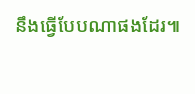នឹងធ្វើបែបណាផងដែរ៕